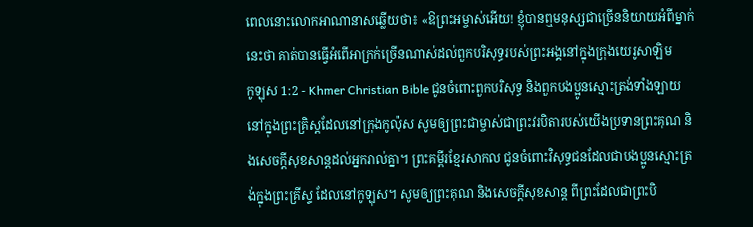ពេលនោះលោកអាណានាសឆ្លើយថា៖ «ឱព្រះអម្ចាស់អើយ! ខ្ញុំបានឮមនុស្សជាច្រើននិយាយអំពីម្នាក់នេះថា គាត់បានធ្វើអំពើអាក្រក់ច្រើនណាស់ដល់ពួកបរិសុទ្ធរបស់ព្រះអង្គនៅក្នុងក្រុងយេរូសាឡិម
កូឡុស 1:2 - Khmer Christian Bible ជូនចំពោះពួកបរិសុទ្ធ និងពួកបងប្អូនស្មោះត្រង់ទាំងឡាយនៅក្នុងព្រះគ្រិស្ដដែលនៅក្រុងកូល៉ុស សូមឲ្យព្រះជាម្ចាស់ជាព្រះវរបិតារបស់យើងប្រទានព្រះគុណ និងសេចក្ដីសុខសាន្ដដល់អ្នករាល់គ្នា។ ព្រះគម្ពីរខ្មែរសាកល ជូនចំពោះវិសុទ្ធជនដែលជាបងប្អូនស្មោះត្រង់ក្នុងព្រះគ្រីស្ទ ដែលនៅកូឡុស។ សូមឲ្យព្រះគុណ និងសេចក្ដីសុខសាន្ត ពីព្រះដែលជាព្រះបិ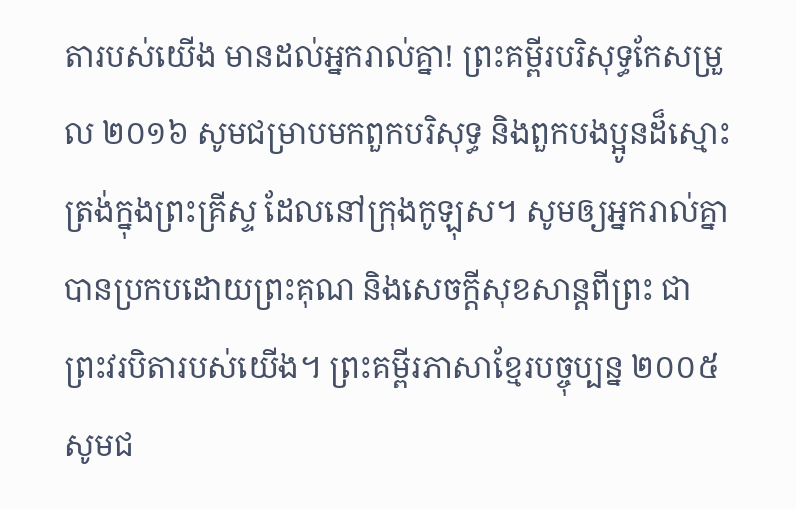តារបស់យើង មានដល់អ្នករាល់គ្នា! ព្រះគម្ពីរបរិសុទ្ធកែសម្រួល ២០១៦ សូមជម្រាបមកពួកបរិសុទ្ធ និងពួកបងប្អូនដ៏ស្មោះត្រង់ក្នុងព្រះគ្រីស្ទ ដែលនៅក្រុងកូឡុស។ សូមឲ្យអ្នករាល់គ្នាបានប្រកបដោយព្រះគុណ និងសេចក្តីសុខសាន្តពីព្រះ ជាព្រះវរបិតារបស់យើង។ ព្រះគម្ពីរភាសាខ្មែរបច្ចុប្បន្ន ២០០៥ សូមជ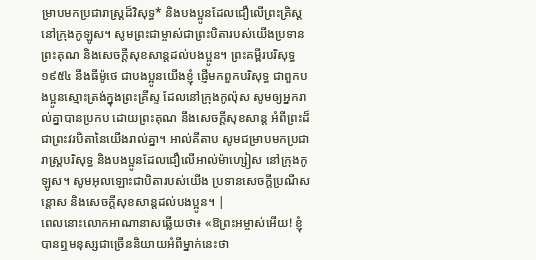ម្រាបមកប្រជារាស្ដ្រដ៏វិសុទ្ធ* និងបងប្អូនដែលជឿលើព្រះគ្រិស្ត នៅក្រុងកូឡូស។ សូមព្រះជាម្ចាស់ជាព្រះបិតារបស់យើងប្រទានព្រះគុណ និងសេចក្ដីសុខសាន្តដល់បងប្អូន។ ព្រះគម្ពីរបរិសុទ្ធ ១៩៥៤ នឹងធីម៉ូថេ ជាបងប្អូនយើងខ្ញុំ ផ្ញើមកពួកបរិសុទ្ធ ជាពួកបងប្អូនស្មោះត្រង់ក្នុងព្រះគ្រីស្ទ ដែលនៅក្រុងកូល៉ុស សូមឲ្យអ្នករាល់គ្នាបានប្រកប ដោយព្រះគុណ នឹងសេចក្ដីសុខសាន្ត អំពីព្រះដ៏ជាព្រះវរបិតានៃយើងរាល់គ្នា។ អាល់គីតាប សូមជម្រាបមកប្រជារាស្ដ្របរិសុទ្ធ និងបងប្អូនដែលជឿលើអាល់ម៉ាហ្សៀស នៅក្រុងកូឡូស។ សូមអុលឡោះជាបិតារបស់យើង ប្រទានសេចក្តីប្រណីសន្តោស និងសេចក្ដីសុខសាន្ដដល់បងប្អូន។ |
ពេលនោះលោកអាណានាសឆ្លើយថា៖ «ឱព្រះអម្ចាស់អើយ! ខ្ញុំបានឮមនុស្សជាច្រើននិយាយអំពីម្នាក់នេះថា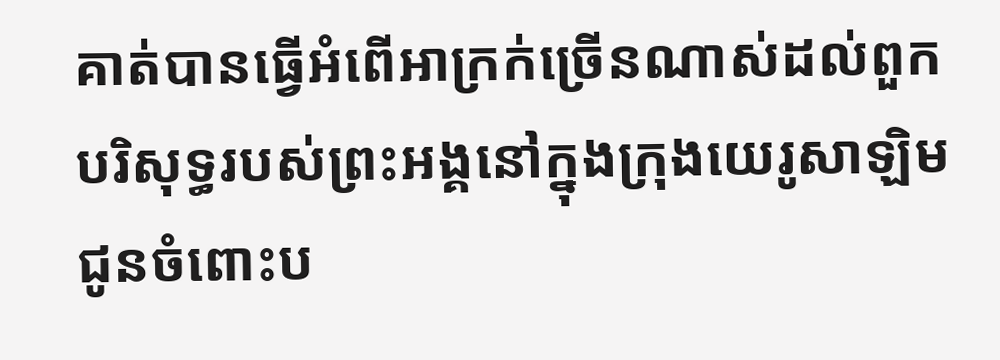គាត់បានធ្វើអំពើអាក្រក់ច្រើនណាស់ដល់ពួកបរិសុទ្ធរបស់ព្រះអង្គនៅក្នុងក្រុងយេរូសាឡិម
ជូនចំពោះប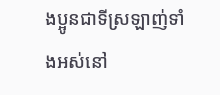ងប្អូនជាទីស្រឡាញ់ទាំងអស់នៅ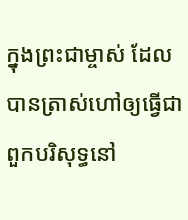ក្នុងព្រះជាម្ចាស់ ដែលបានត្រាស់ហៅឲ្យធ្វើជាពួកបរិសុទ្ធនៅ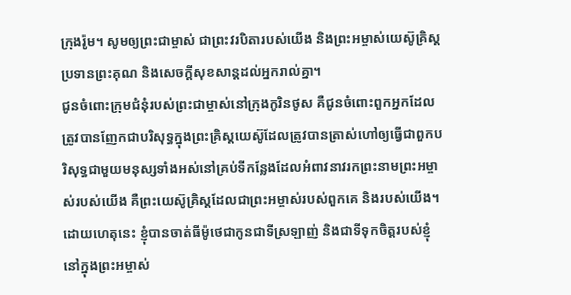ក្រុងរ៉ូម។ សូមឲ្យព្រះជាម្ចាស់ ជាព្រះវរបិតារបស់យើង និងព្រះអម្ចាស់យេស៊ូគ្រិស្ដ ប្រទានព្រះគុណ និងសេចក្ដីសុខសាន្ដដល់អ្នករាល់គ្នា។
ជូនចំពោះក្រុមជំនុំរបស់ព្រះជាម្ចាស់នៅក្រុងកូរិនថូស គឺជូនចំពោះពួកអ្នកដែលត្រូវបានញែកជាបរិសុទ្ធក្នុងព្រះគ្រិស្ដយេស៊ូដែលត្រូវបានត្រាស់ហៅឲ្យធ្វើជាពួកបរិសុទ្ធជាមួយមនុស្សទាំងអស់នៅគ្រប់ទីកន្លែងដែលអំពាវនាវរកព្រះនាមព្រះអម្ចាស់របស់យើង គឺព្រះយេស៊ូគ្រិស្ដដែលជាព្រះអម្ចាស់របស់ពួកគេ និងរបស់យើង។
ដោយហេតុនេះ ខ្ញុំបានចាត់ធីម៉ូថេជាកូនជាទីស្រឡាញ់ និងជាទីទុកចិត្ដរបស់ខ្ញុំនៅក្នុងព្រះអម្ចាស់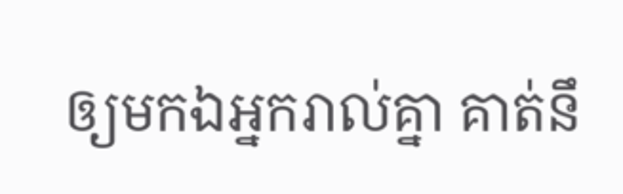ឲ្យមកឯអ្នករាល់គ្នា គាត់នឹ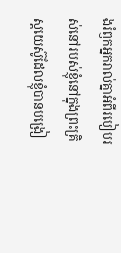ងរំឭកអ្នករាល់គ្នាអំពីរបៀបរស់នៅរបស់ខ្ញុំនៅក្នុងព្រះគ្រិស្ដយេស៊ូដែលខ្ញុំបានបង្រៀ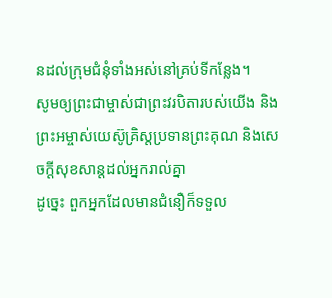នដល់ក្រុមជំនុំទាំងអស់នៅគ្រប់ទីកន្លែង។
សូមឲ្យព្រះជាម្ចាស់ជាព្រះវរបិតារបស់យើង និងព្រះអម្ចាស់យេស៊ូគ្រិស្តប្រទានព្រះគុណ និងសេចក្ដីសុខសាន្តដល់អ្នករាល់គ្នា
ដូច្នេះ ពួកអ្នកដែលមានជំនឿក៏ទទួល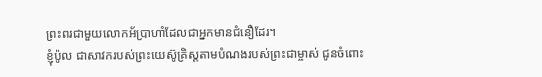ព្រះពរជាមួយលោកអ័ប្រាហាំដែលជាអ្នកមានជំនឿដែរ។
ខ្ញុំប៉ូល ជាសាវករបស់ព្រះយេស៊ូគ្រិស្ដតាមបំណងរបស់ព្រះជាម្ចាស់ ជូនចំពោះ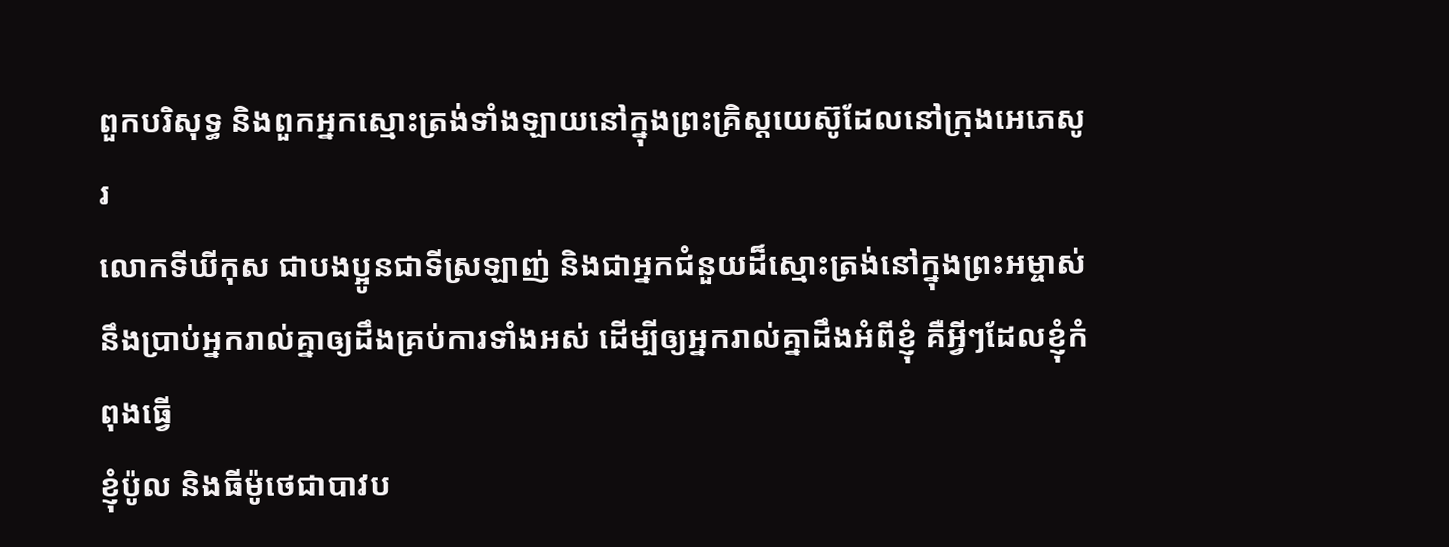ពួកបរិសុទ្ធ និងពួកអ្នកស្មោះត្រង់ទាំងឡាយនៅក្នុងព្រះគ្រិស្ដយេស៊ូដែលនៅក្រុងអេភេសូរ
លោកទីឃីកុស ជាបងប្អូនជាទីស្រឡាញ់ និងជាអ្នកជំនួយដ៏ស្មោះត្រង់នៅក្នុងព្រះអម្ចាស់នឹងប្រាប់អ្នករាល់គ្នាឲ្យដឹងគ្រប់ការទាំងអស់ ដើម្បីឲ្យអ្នករាល់គ្នាដឹងអំពីខ្ញុំ គឺអ្វីៗដែលខ្ញុំកំពុងធ្វើ
ខ្ញុំប៉ូល និងធីម៉ូថេជាបាវប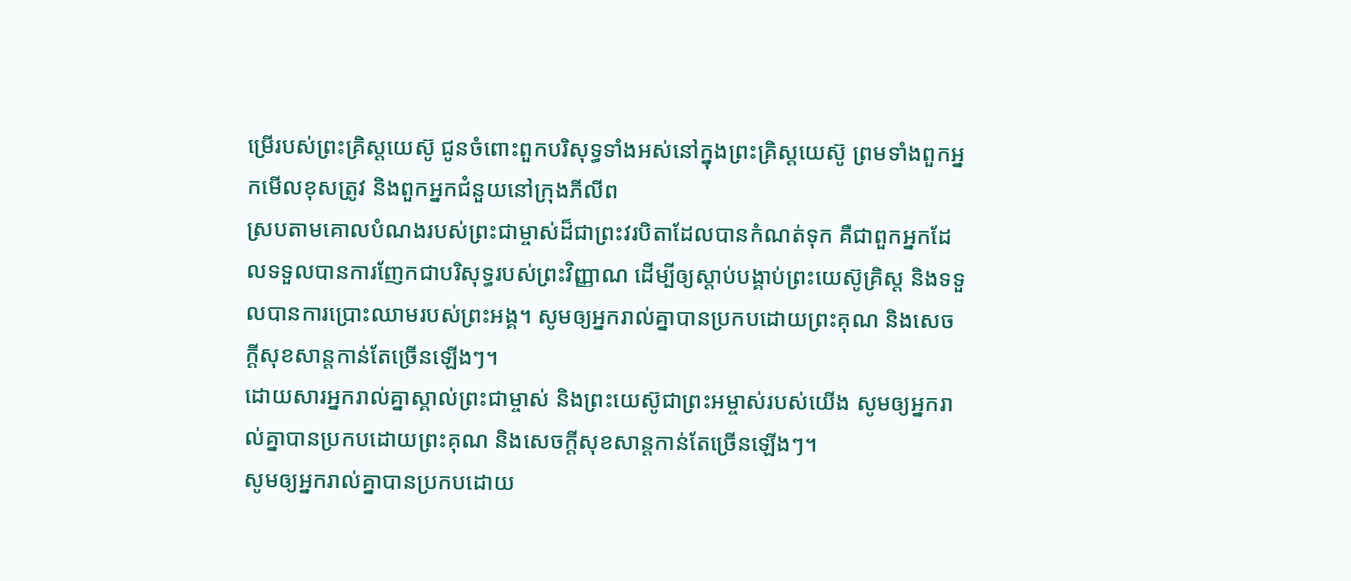ម្រើរបស់ព្រះគ្រិស្ដយេស៊ូ ជូនចំពោះពួកបរិសុទ្ធទាំងអស់នៅក្នុងព្រះគ្រិស្ដយេស៊ូ ព្រមទាំងពួកអ្នកមើលខុសត្រូវ និងពួកអ្នកជំនួយនៅក្រុងភីលីព
ស្របតាមគោលបំណងរបស់ព្រះជាម្ចាស់ដ៏ជាព្រះវរបិតាដែលបានកំណត់ទុក គឺជាពួកអ្នកដែលទទួលបានការញែកជាបរិសុទ្ធរបស់ព្រះវិញ្ញាណ ដើម្បីឲ្យស្ដាប់បង្គាប់ព្រះយេស៊ូគ្រិស្ដ និងទទួលបានការប្រោះឈាមរបស់ព្រះអង្គ។ សូមឲ្យអ្នករាល់គ្នាបានប្រកបដោយព្រះគុណ និងសេចក្ដីសុខសាន្ដកាន់តែច្រើនឡើងៗ។
ដោយសារអ្នករាល់គ្នាស្គាល់ព្រះជាម្ចាស់ និងព្រះយេស៊ូជាព្រះអម្ចាស់របស់យើង សូមឲ្យអ្នករាល់គ្នាបានប្រកបដោយព្រះគុណ និងសេចក្ដីសុខសាន្ដកាន់តែច្រើនឡើងៗ។
សូមឲ្យអ្នករាល់គ្នាបានប្រកបដោយ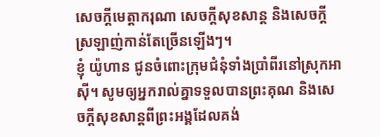សេចក្ដីមេត្ដាករុណា សេចក្ដីសុខសាន្ដ និងសេចក្ដីស្រឡាញ់កាន់តែច្រើនឡើងៗ។
ខ្ញុំ យ៉ូហាន ជូនចំពោះក្រុមជំនុំទាំងប្រាំពីរនៅស្រុកអាស៊ី។ សូមឲ្យអ្នករាល់គ្នាទទួលបានព្រះគុណ និងសេចក្ដីសុខសាន្តពីព្រះអង្គដែលគង់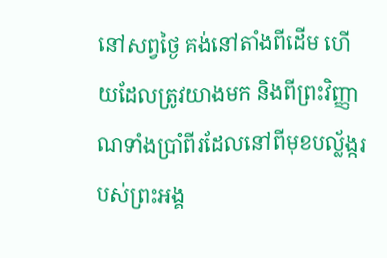នៅសព្វថ្ងៃ គង់នៅតាំងពីដើម ហើយដែលត្រូវយាងមក និងពីព្រះវិញ្ញាណទាំងប្រាំពីរដែលនៅពីមុខបល្ល័ង្ករបស់ព្រះអង្គ